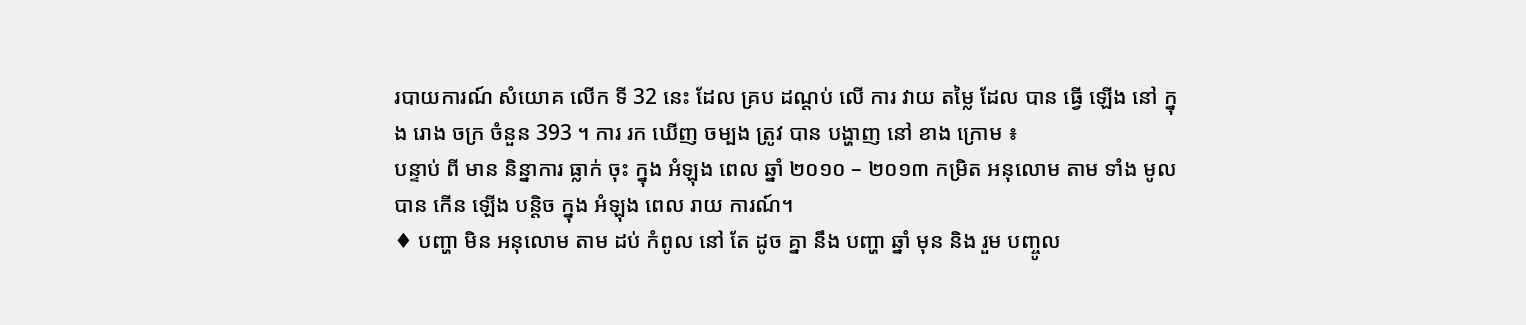របាយការណ៍ សំយោគ លើក ទី 32 នេះ ដែល គ្រប ដណ្តប់ លើ ការ វាយ តម្លៃ ដែល បាន ធ្វើ ឡើង នៅ ក្នុង រោង ចក្រ ចំនួន 393 ។ ការ រក ឃើញ ចម្បង ត្រូវ បាន បង្ហាញ នៅ ខាង ក្រោម ៖
បន្ទាប់ ពី មាន និន្នាការ ធ្លាក់ ចុះ ក្នុង អំឡុង ពេល ឆ្នាំ ២០១០ – ២០១៣ កម្រិត អនុលោម តាម ទាំង មូល បាន កើន ឡើង បន្តិច ក្នុង អំឡុង ពេល រាយ ការណ៍។
♦ បញ្ហា មិន អនុលោម តាម ដប់ កំពូល នៅ តែ ដូច គ្នា នឹង បញ្ហា ឆ្នាំ មុន និង រួម បញ្ចូល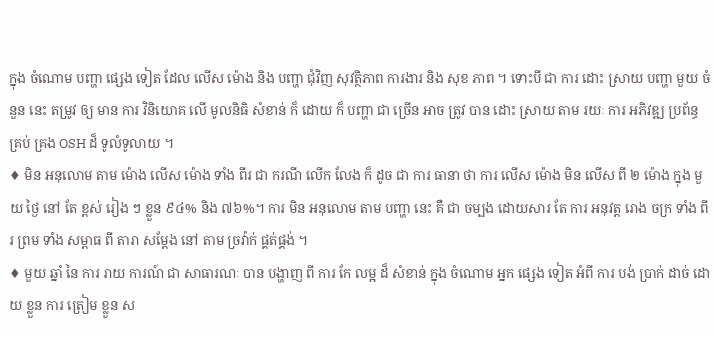ក្នុង ចំណោម បញ្ហា ផ្សេង ទៀត ដែល លើស ម៉ោង និង បញ្ហា ជុំវិញ សុវត្ថិភាព ការងារ និង សុខ ភាព ។ ទោះបី ជា ការ ដោះ ស្រាយ បញ្ហា មួយ ចំនួន នេះ តម្រូវ ឲ្យ មាន ការ វិនិយោគ លើ មូលនិធិ សំខាន់ ក៏ ដោយ ក៏ បញ្ហា ជា ច្រើន អាច ត្រូវ បាន ដោះ ស្រាយ តាម រយៈ ការ អភិវឌ្ឍ ប្រព័ន្ធ គ្រប់ គ្រង OSH ដ៏ ទូលំទូលាយ ។
♦ មិន អនុលោម តាម ម៉ោង លើស ម៉ោង ទាំង ពីរ ជា ករណី លើក លែង ក៏ ដូច ជា ការ ធានា ថា ការ លើស ម៉ោង មិន លើស ពី ២ ម៉ោង ក្នុង មួយ ថ្ងៃ នៅ តែ ខ្ពស់ រៀង ៗ ខ្លួន ៩៤% និង ៧៦%។ ការ មិន អនុលោម តាម បញ្ហា នេះ គឺ ជា ចម្បង ដោយសារ តែ ការ អនុវត្ត រោង ចក្រ ទាំង ពីរ ព្រម ទាំង សម្ពាធ ពី តារា សម្តែង នៅ តាម ច្រវ៉ាក់ ផ្គត់ផ្គង់ ។
♦ មួយ ឆ្នាំ នៃ ការ រាយ ការណ៍ ជា សាធារណៈ បាន បង្ហាញ ពី ការ កែ លម្អ ដ៏ សំខាន់ ក្នុង ចំណោម អ្នក ផ្សេង ទៀត អំពី ការ បង់ ប្រាក់ ដាច់ ដោយ ខ្លួន ការ ត្រៀម ខ្លួន ស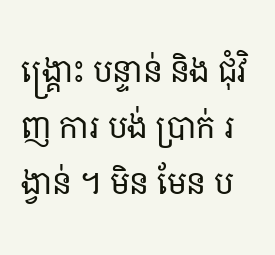ង្គ្រោះ បន្ទាន់ និង ជុំវិញ ការ បង់ ប្រាក់ រង្វាន់ ។ មិន មែន ប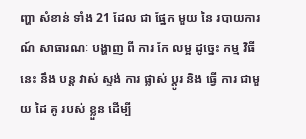ញ្ហា សំខាន់ ទាំង 21 ដែល ជា ផ្នែក មួយ នៃ របាយការណ៍ សាធារណៈ បង្ហាញ ពី ការ កែ លម្អ ដូច្នេះ កម្ម វិធី នេះ នឹង បន្ត វាស់ ស្ទង់ ការ ផ្លាស់ ប្តូរ និង ធ្វើ ការ ជាមួយ ដៃ គូ របស់ ខ្លួន ដើម្បី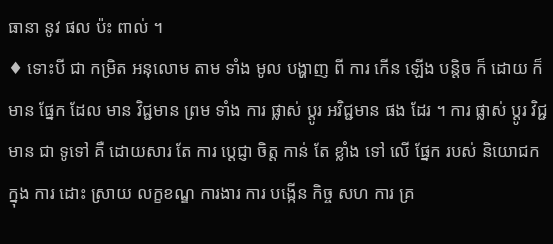ធានា នូវ ផល ប៉ះ ពាល់ ។
♦ ទោះបី ជា កម្រិត អនុលោម តាម ទាំង មូល បង្ហាញ ពី ការ កើន ឡើង បន្តិច ក៏ ដោយ ក៏ មាន ផ្នែក ដែល មាន វិជ្ជមាន ព្រម ទាំង ការ ផ្លាស់ ប្តូរ អវិជ្ជមាន ផង ដែរ ។ ការ ផ្លាស់ ប្តូរ វិជ្ជមាន ជា ទូទៅ គឺ ដោយសារ តែ ការ ប្តេជ្ញា ចិត្ត កាន់ តែ ខ្លាំង ទៅ លើ ផ្នែក របស់ និយោជក ក្នុង ការ ដោះ ស្រាយ លក្ខខណ្ឌ ការងារ ការ បង្កើន កិច្ច សហ ការ គ្រ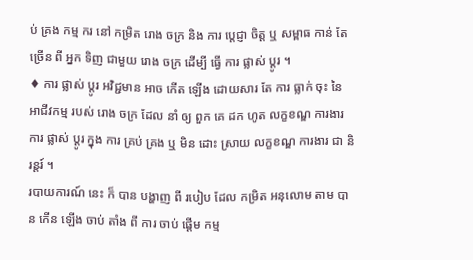ប់ គ្រង កម្ម ករ នៅ កម្រិត រោង ចក្រ និង ការ ប្តេជ្ញា ចិត្ត ឬ សម្ពាធ កាន់ តែ ច្រើន ពី អ្នក ទិញ ជាមួយ រោង ចក្រ ដើម្បី ធ្វើ ការ ផ្លាស់ ប្តូរ ។
♦ ការ ផ្លាស់ ប្តូរ អវិជ្ជមាន អាច កើត ឡើង ដោយសារ តែ ការ ធ្លាក់ ចុះ នៃ អាជីវកម្ម របស់ រោង ចក្រ ដែល នាំ ឲ្យ ពួក គេ ដក ហូត លក្ខខណ្ឌ ការងារ ការ ផ្លាស់ ប្តូរ ក្នុង ការ គ្រប់ គ្រង ឬ មិន ដោះ ស្រាយ លក្ខខណ្ឌ ការងារ ជា និរន្តរ៍ ។
របាយការណ៍ នេះ ក៏ បាន បង្ហាញ ពី របៀប ដែល កម្រិត អនុលោម តាម បាន កើន ឡើង ចាប់ តាំង ពី ការ ចាប់ ផ្តើម កម្ម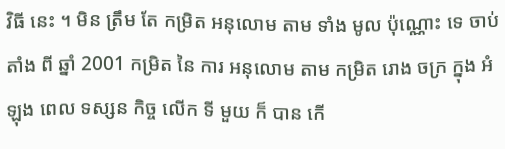វិធី នេះ ។ មិន ត្រឹម តែ កម្រិត អនុលោម តាម ទាំង មូល ប៉ុណ្ណោះ ទេ ចាប់ តាំង ពី ឆ្នាំ 2001 កម្រិត នៃ ការ អនុលោម តាម កម្រិត រោង ចក្រ ក្នុង អំឡុង ពេល ទស្សន កិច្ច លើក ទី មួយ ក៏ បាន កើ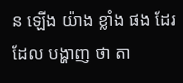ន ឡើង យ៉ាង ខ្លាំង ផង ដែរ ដែល បង្ហាញ ថា តា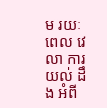ម រយៈ ពេល វេលា ការ យល់ ដឹង អំពី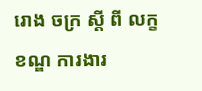រោង ចក្រ ស្តី ពី លក្ខខណ្ឌ ការងារ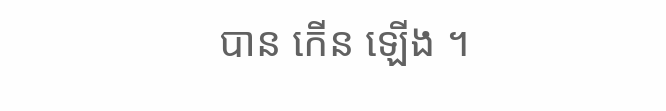បាន កើន ឡើង ។